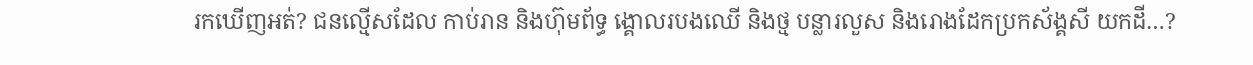រកឃើញអត់? ជនល្មើសដែល កាប់រាន និងហ៊ុមព័ទ្ធ ង្គោលរបងឈើ និងថ្ម បន្លារលួស និងរោងដែកប្រកស័ង្គសី យកដី…?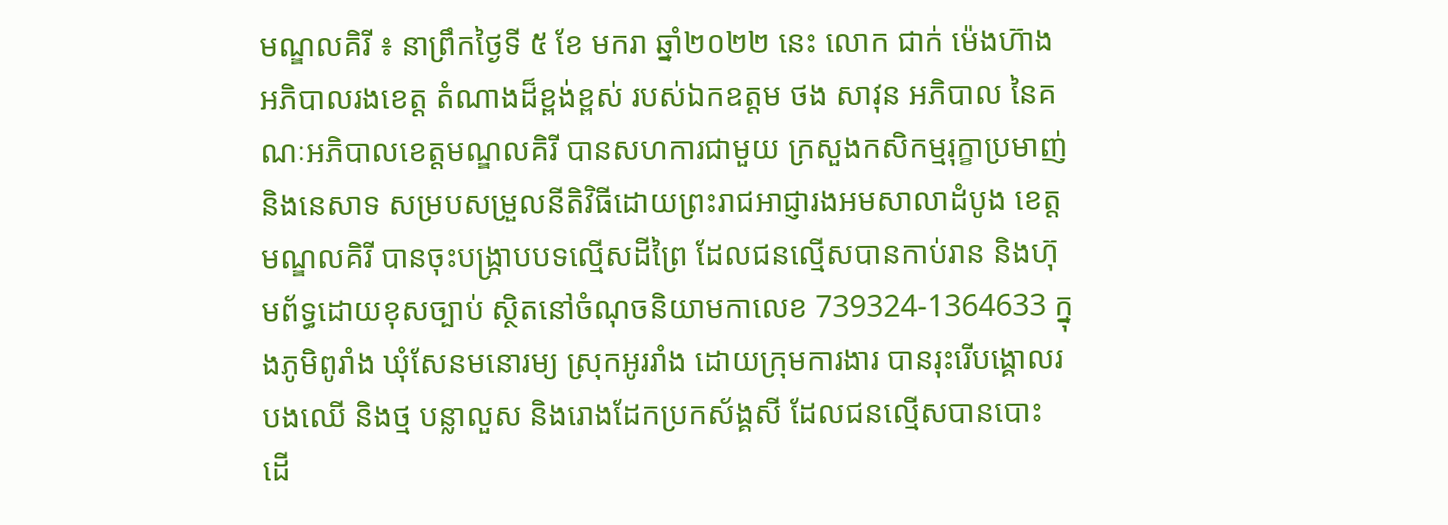មណ្ឌលគិរី ៖ នាព្រឹកថ្ងៃទី ៥ ខែ មករា ឆ្នាំ២០២២ នេះ លោក ជាក់ ម៉េងហ៊ាង អភិបាលរងខេត្ត តំណាងដ៏ខ្ពង់ខ្ពស់ របស់ឯកឧត្តម ថង សាវុន អភិបាល នៃគណៈអភិបាលខេត្តមណ្ឌលគិរី បានសហការជាមួយ ក្រសួងកសិកម្មរុក្ខាប្រមាញ់ និងនេសាទ សម្របសម្រួលនីតិវិធីដោយព្រះរាជអាជ្ញារងអមសាលាដំបូង ខេត្តមណ្ឌលគិរី បានចុះបង្ក្រាបបទល្មើសដីព្រៃ ដែលជនល្មើសបានកាប់រាន និងហ៊ុមព័ទ្ធដោយខុសច្បាប់ ស្ថិតនៅចំណុចនិយាមកាលេខ 739324-1364633 ក្នុងភូមិពូរាំង ឃុំសែនមនោរម្យ ស្រុកអូររាំង ដោយក្រុមការងារ បានរុះរើបង្គោលរបងឈើ និងថ្ម បន្លាលួស និងរោងដែកប្រកស័ង្គសី ដែលជនល្មើសបានបោះ ដើ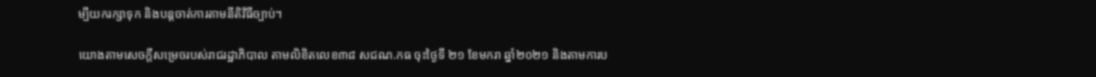ម្បីយករក្សាទុក និងបន្តចាត់ការតាមនីតិវិធីច្បាប់។

យោងតាមសេចក្តីសម្រេចរបស់រាជរដ្ឋាភិបាល តាមលិខិតលេខ៣៨ សជណ.កធ ចុះថ្ងៃទី ២១ ខែមករា ឆ្នាំ២០២១ និងតាមការប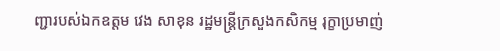ញ្ជារបស់ឯកឧត្តម វេង សាខុន រដ្ឋមន្ត្រីក្រសួងកសិកម្ម រុក្ខាប្រមាញ់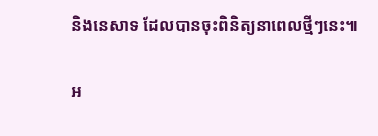និងនេសាទ ដែលបានចុះពិនិត្យនាពេលថ្មីៗនេះ៕

អ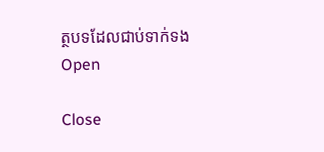ត្ថបទដែលជាប់ទាក់ទង
Open

Close